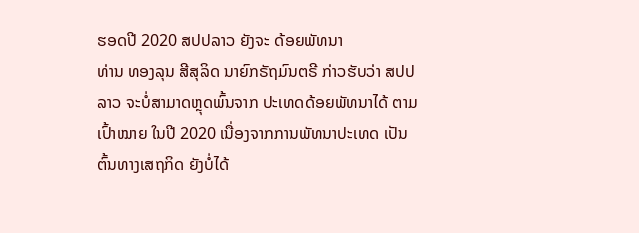ຮອດປີ 2020 ສປປລາວ ຍັງຈະ ດ້ອຍພັທນາ
ທ່ານ ທອງລຸນ ສີສຸລິດ ນາຍົກຣັຖມົນຕຣີ ກ່າວຮັບວ່າ ສປປລາວ ຈະບໍ່ສາມາດຫຼຸດພົ້ນຈາກ ປະເທດດ້ອຍພັທນາໄດ້ ຕາມເປົ້າໝາຍ ໃນປີ 2020 ເນື່ອງຈາກການພັທນາປະເທດ ເປັນຕົ້ນທາງເສຖກິດ ຍັງບໍ່ໄດ້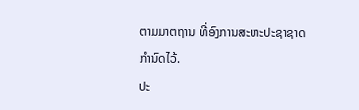ຕາມມາຕຖານ ທີ່ອົງການສະຫະປະຊາຊາດ ກໍານົດໄວ້.
ປະ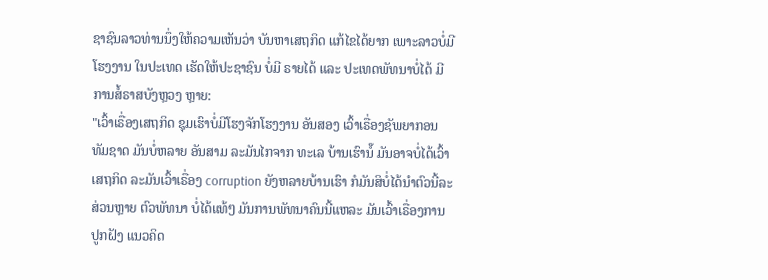ຊາຊົນລາວທ່ານນຶ່ງໃຫ້ຄວາມເຫັນວ່າ ບັນຫາເສຖກິດ ແກ້ໄຂໄດ້ຍາກ ເພາະລາວບໍ່ມີໂຮງງານ ໃນປະເທດ ເຮັດໃຫ້ປະຊາຊົນ ບໍ່ມີ ຣາຍໄດ້ ແລະ ປະເທດພັທນາບໍ່ໄດ້ ມີການສໍ້ຣາສບັງຫຼວງ ຫຼາຍ:
"ເວົ້າເຣື່ອງເສຖກິດ ຊຸມເຮົາບໍ່ມີໂຮງຈັກໂຮງງານ ອັນສອງ ເວົ້າເຣື່ອງຊັພຍາກອນທັມຊາດ ມັນບໍ່ຫລາຍ ອັນສາມ ລະມັນໄກຈາກ ທະເລ ບ້ານເຮົານໍ໊ ມັນອາຈບໍ່ໄດ້ເວົ້າເສຖກິດ ລະມັນເວົ້າເຣື່ອງ corruption ຍັງຫລາຍບ້ານເຮົາ ກໍມັນສິບໍ່ໄດ້ນໍາຕົວນີ້ລະ ສ່ວນຫຼາຍ ຕົວພັທນາ ບໍ່ໄດ້ແທ້ໆ ມັນການພັທນາຄົນນີ້ແຫລະ ມັນເວົ້າເຣື່ອງການປູກຝັງ ແນວຄິດ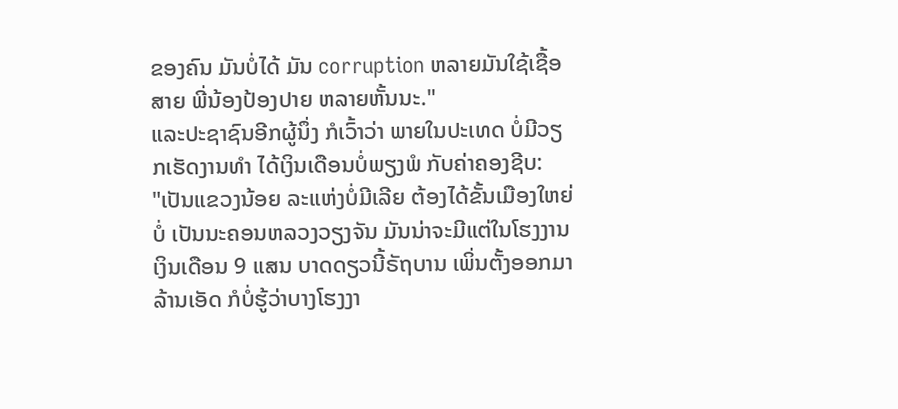ຂອງຄົນ ມັນບໍ່ໄດ້ ມັນ corruption ຫລາຍມັນໃຊ້ເຊື້ອສາຍ ພີ່ນ້ອງປ້ອງປາຍ ຫລາຍຫັ້ນນະ."
ແລະປະຊາຊົນອີກຜູ້ນຶ່ງ ກໍເວົ້າວ່າ ພາຍໃນປະເທດ ບໍ່ມີວຽກເຮັດງານທໍາ ໄດ້ເງິນເດືອນບໍ່ພຽງພໍ ກັບຄ່າຄອງຊີບ:
"ເປັນແຂວງນ້ອຍ ລະແຫ່ງບໍ່ມີເລີຍ ຕ້ອງໄດ້ຂັ້ນເມືອງໃຫຍ່ບໍ່ ເປັນນະຄອນຫລວງວຽງຈັນ ມັນນ່າຈະມີແຕ່ໃນໂຮງງານ ເງິນເດືອນ 9 ແສນ ບາດດຽວນີ້ຣັຖບານ ເພິ່ນຕັ້ງອອກມາລ້ານເອັດ ກໍບໍ່ຮູ້ວ່າບາງໂຮງງາ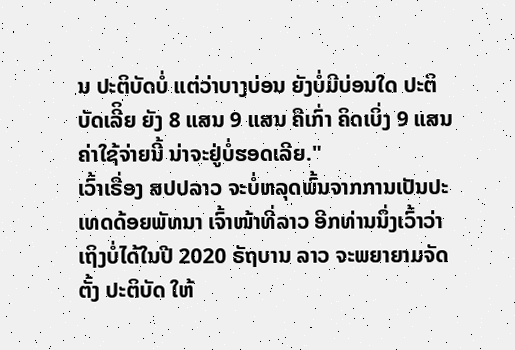ນ ປະຕິບັດບໍ່ ແຕ່ວ່າບາງບ່ອນ ຍັງບໍ່ມີບ່ອນໃດ ປະຕິບັດເລີິຍ ຍັງ 8 ແສນ 9 ແສນ ຄືເກົ່າ ຄິດເບິ່ງ 9 ແສນ ຄ່າໃຊ້ຈ່າຍນີ້ ນ່າຈະຢູ່ບໍ່ຮອດເລີຍ."
ເວົ້າເຣື່ອງ ສປປລາວ ຈະບໍ່ຫລຸດພົ້ນຈາກການເປັນປະເທດດ້ອຍພັທນາ ເຈົ້າໜ້າທີ່ລາວ ອີກທ່ານນຶ່ງເວົ້າວ່າ ເຖິງບໍ່ໄດ້ໃນປີ 2020 ຣັຖບານ ລາວ ຈະພຍາຍາມຈັດຕັ້ງ ປະຕິບັດ ໃຫ້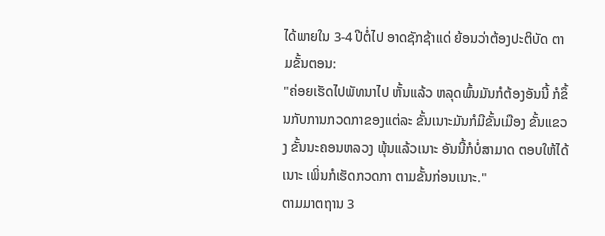ໄດ້ພາຍໃນ 3-4 ປີຕໍ່ໄປ ອາດຊັກຊ້າແດ່ ຍ້ອນວ່າຕ້ອງປະຕິບັດ ຕາມຂັ້ນຕອນ:
"ຄ່ອຍເຮັດໄປພັທນາໄປ ຫັ້ນແລ້ວ ຫລຸດພົ້ນມັນກໍຕ້ອງອັນນີ້ ກໍຂຶ້ນກັບການກວດກາຂອງແຕ່ລະ ຂັ້ນເນາະມັນກໍມີຂັ້ນເມືອງ ຂັ້ນແຂວງ ຂັ້ນນະຄອນຫລວງ ພຸ້ນແລ້ວເນາະ ອັນນີ້ກໍບໍ່ສາມາດ ຕອບໃຫ້ໄດ້ເນາະ ເພິ່ນກໍເຮັດກວດກາ ຕາມຂັ້ນກ່ອນເນາະ."
ຕາມມາຕຖານ 3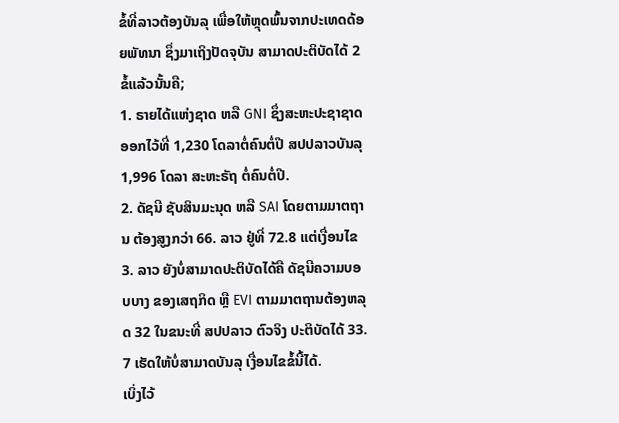ຂໍ້ທີ່ລາວຕ້ອງບັນລຸ ເພື່ອໃຫ້ຫຼຸດພົ້ນຈາກປະເທດດ້ອຍພັທນາ ຊຶ່ງມາເຖິງປັດຈຸບັນ ສາມາດປະຕິບັດໄດ້ 2 ຂໍ້ແລ້ວນັ້ນຄື;
1. ຣາຍໄດ້ແຫ່ງຊາດ ຫລື GNI ຊຶ່ງສະຫະປະຊາຊາດ ອອກໄວ້ທີ່ 1,230 ໂດລາຕໍ່ຄົນຕໍ່ປີ ສປປລາວບັນລຸ 1,996 ໂດລາ ສະຫະຣັຖ ຕໍ່ຄົນຕໍ່ປີ.
2. ດັຊນີ ຊັບສິນມະນຸດ ຫລື SAI ໂດຍຕາມມາຕຖານ ຕ້ອງສູງກວ່າ 66. ລາວ ຢູ່ທີ່ 72.8 ແຕ່ເງື່ອນໄຂ
3. ລາວ ຍັງບໍ່ສາມາດປະຕິບັດໄດ້ຄື ດັຊນີຄວາມບອບບາງ ຂອງເສຖກິດ ຫຼື EVI ຕາມມາຕຖານຕ້ອງຫລຸດ 32 ໃນຂນະທີ່ ສປປລາວ ຕົວຈິງ ປະຕິບັດໄດ້ 33. 7 ເຮັດໃຫ້ບໍ່ສາມາດບັນລຸ ເງື່ອນໄຂຂໍ້ນີ້ໄດ້.
ເບິ່ງໄວ້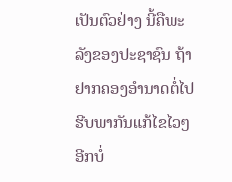ເປັນຕົວຢ່າງ ນີ້ຄືພະລັງຂອງປະຊາຊົນ ຖ້າຢາກຄອງອຳນາດຕໍ່ໄປ
ຮີບພາກັນແກ້ໄຂໄວໆ
ອີກບໍ່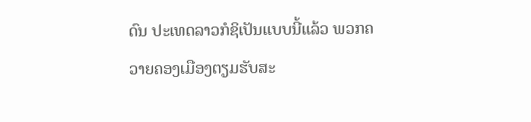ດົນ ປະເທດລາວກໍຊິເປັນແບບນີ້ແລ້ວ ພວກຄວາຍຄອງເມືອງຕຽມຮັບສະ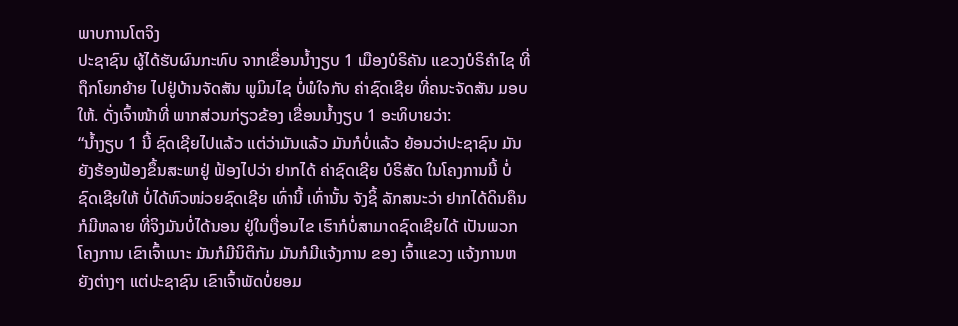ພາບການໂຕຈິງ
ປະຊາຊົນ ຜູ້ໄດ້ຮັບຜົນກະທົບ ຈາກເຂື່ອນນໍ້າງຽບ 1 ເມືອງບໍຣິຄັນ ແຂວງບໍຣິຄໍາໄຊ ທີ່ຖຶກໂຍກຍ້າຍ ໄປຢູ່ບ້ານຈັດສັນ ພູມິນໄຊ ບໍ່ພໍໃຈກັບ ຄ່າຊົດເຊີຍ ທີ່ຄນະຈັດສັນ ມອບໃຫ້. ດັ່ງເຈົ້າໜ້າທີ່ ພາກສ່ວນກ່ຽວຂ້ອງ ເຂື່ອນນໍ້າງຽບ 1 ອະທິບາຍວ່າ:
“ນໍ້າງຽບ 1 ນີ້ ຊົດເຊີຍໄປແລ້ວ ແຕ່ວ່າມັນແລ້ວ ມັນກໍບໍ່ແລ້ວ ຍ້ອນວ່າປະຊາຊົນ ມັນ ຍັງຮ້ອງຟ້ອງຂຶ້ນສະພາຢູ່ ຟ້ອງໄປວ່າ ຢາກໄດ້ ຄ່າຊົດເຊີຍ ບໍຣິສັດ ໃນໂຄງການນີ້ ບໍ່ຊົດເຊີຍໃຫ້ ບໍ່ໄດ້ຫົວໜ່ວຍຊົດເຊີຍ ເທົ່ານີ້ ເທົ່ານັ້ນ ຈັງຊິ້ ລັກສນະວ່າ ຢາກໄດ້ດິນຄຶນ ກໍມີຫລາຍ ທີ່ຈິງມັນບໍ່ໄດ້ນອນ ຢູ່ໃນເງື່ອນໄຂ ເຮົາກໍບໍ່ສາມາດຊົດເຊີຍໄດ້ ເປັນພວກໂຄງການ ເຂົາເຈົ້າເນາະ ມັນກໍມີນິຕິກັມ ມັນກໍມີແຈ້ງການ ຂອງ ເຈົ້າແຂວງ ແຈ້ງການຫຍັງຕ່າງໆ ແຕ່ປະຊາຊົນ ເຂົາເຈົ້າພັດບໍ່ຍອມ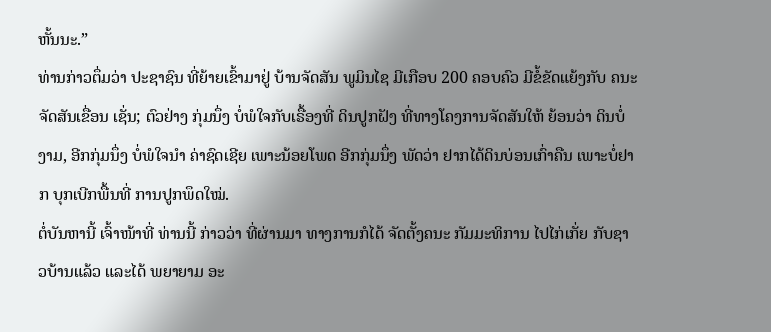ຫັ້ນນະ.”
ທ່ານກ່າວຕຶ່ມວ່າ ປະຊາຊົນ ທີ່ຍ້າຍເຂົ້າມາຢູ່ ບ້ານຈັດສັນ ພູມິນໄຊ ມີເກືອບ 200 ຄອບຄົວ ມີຂໍ້ຂັດແຍ້ງກັບ ຄນະຈັດສັນເຂື່ອນ ເຊັ່ນ; ຕົວຢ່າງ ກຸ່ມນຶ່ງ ບໍ່ພໍໃຈກັບເຣື້ອງທີ່ ດິນປູກຝັງ ທີ່ທາງໂຄງການຈັດສັນໃຫ້ ຍ້ອນວ່າ ດິນບໍ່ງາມ, ອີກກຸ່ມນຶ່ງ ບໍ່ພໍໃຈນໍາ ຄ່າຊົດເຊີຍ ເພາະນ້ອຍໂພດ ອີກກຸ່ມນຶ່ງ ພັດວ່າ ຢາກໄດ້ດິນບ່ອນເກົ່າຄືນ ເພາະບໍ່ຢາກ ບຸກເບີກພື້ນທີ່ ການປູກພຶດໃໝ່.
ຕໍ່ບັນຫານີ້ ເຈົ້າໜ້າທີ່ ທ່ານນີ້ ກ່າວວ່າ ທີ່ຜ່ານມາ ທາງການກໍໄດ້ ຈັດຕັ້ງຄນະ ກັມມະທິການ ໄປໄກ່ເກັ່ຍ ກັບຊາວບ້ານແລ້ວ ແລະໄດ້ ພຍາຍາມ ອະ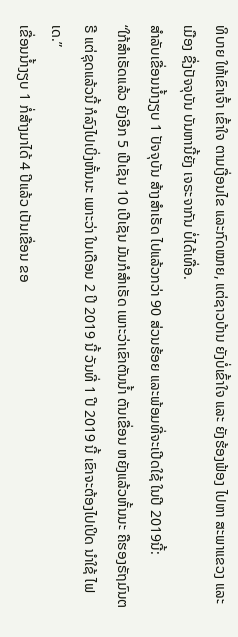ທິບາຍ ໃຫ້ເຂົາເຈົ້າ ເຂົ້າໃຈ ຕາມເງື່ອນໄຂ ແລະກົດໝາຍ, ແຕ່ຊາວບ້ານ ຍັງບໍ່ເຂົ້າໃຈ ແລະ ຍັງຮ້ອງຟ້ອງ ໄປຫາ ສະພາແຂວງ ແລະ ເມືອງ ຊື່ງປັຈຈຸບັນ ບັນຫານີ້ຍັງ ເຈຣະຈາກັນ ບໍ່ໄດ້ເທື່ອ.
ສໍາລັບເຂື່ອນນໍ້າງຽບ 1 ປັຈຈຸບັນ ສ້າງສໍາເຣັດ ໄປແລ້ວກວ່າ 90 ສ່ວນຮ້ອຍ ແລະພ້ອມທີ່ຈະເປີດໃຊ້ ໃນປີ 2019ນີ້:
“ໃກ້ສໍາເຣັດແລ້ວ ຍັງອີກ 5 ເປີເຊັນ 10 ເປີເຊັນ ມັນກໍສໍາເຣັດ ເພາະວ່າເຂົາຕັນນໍ້າ ຕັນເຂື່ອນ ຫຍັງແລ້ວຫັ້ນນະ ຄືຮອງຣັຖມົນຕຣີ ແຕ່ຊຸດແລ້ວນີ້ ກໍລົງໄປເບິ່ງຫັ້ນນະ ເພາະວ່າ ໃນເດືອນ 2 ປິ 2019 ນີ້ ວັນທີ່ 1 ປີ 2019 ນີ້ ເຂົາຈະຕ້ອງໄປເປິດ ນໍາໃຊ້ ໄຟເດ.”
ເຂື່ອນນໍ້າງຽບ 1 ກໍ່ສ້າງມາໄດ້ 4 ປີແລ້ວ ເປັນເຂື່ອນ ຂອ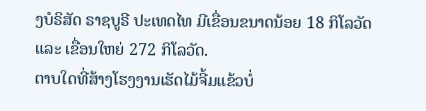ງບໍຣິສັດ ຣາຊບູຣີ ປະເທດໄທ ມີເຂື່ອນຂນາດນ້ອຍ 18 ກິໂລວັດ ແລະ ເຂື່ອນໃຫຍ່ 272 ກິໂລວັດ.
ຕາບໃດທີ່ສ້າງໂຮງງານເຮັດໄມ້ຈີ້ມແຂ້ວບໍ່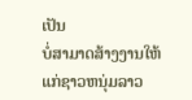ເປັນ
ບໍ່ສາມາດສ້າງງານໃຫ້ແກ່ຊາວຫນຸ່ມລາວ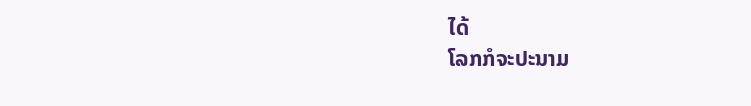ໄດ້
ໂລກກໍຈະປະນາມ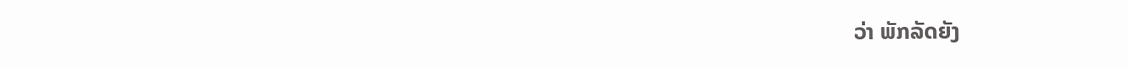ວ່າ ພັກລັດຍັງ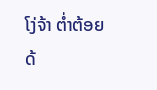ໂງ່ຈ້າ ຕ່ຳຕ້ອຍ
ດ້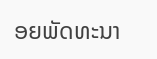ອຍພັດທະນາ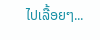ໄປເລື້ອຍໆ...